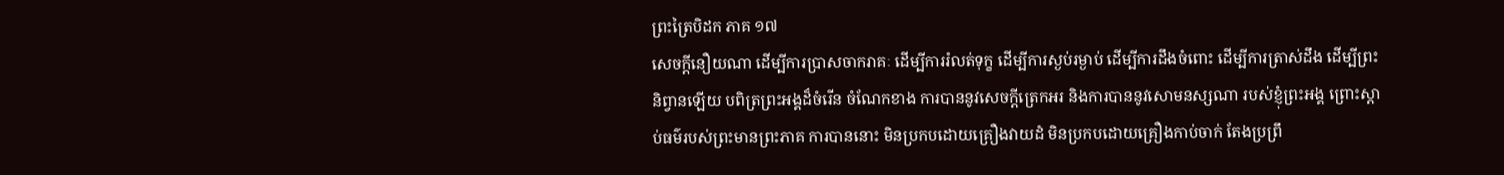ព្រះត្រៃបិដក ភាគ ១៧
សេចក្តីនឿយណា ដើម្បីការប្រាសចាករាគៈ ដើម្បីការរំលត់ទុក្ខ ដើម្បីការស្ងប់រម្ងាប់ ដើម្បីការដឹងចំពោះ ដើម្បីការត្រាស់ដឹង ដើម្បីព្រះនិព្វានឡើយ បពិត្រព្រះអង្គដ៏ចំរើន ចំណែកខាង ការបាននូវសេចក្តីត្រេកអរ និងការបាននូវសោមនស្សណា របស់ខ្ញុំព្រះអង្គ ព្រោះស្តាប់ធម៌របស់ព្រះមានព្រះភាគ ការបាននោះ មិនប្រកបដោយគ្រឿងវាយដំ មិនប្រកបដោយគ្រឿងកាប់ចាក់ តែងប្រព្រឹ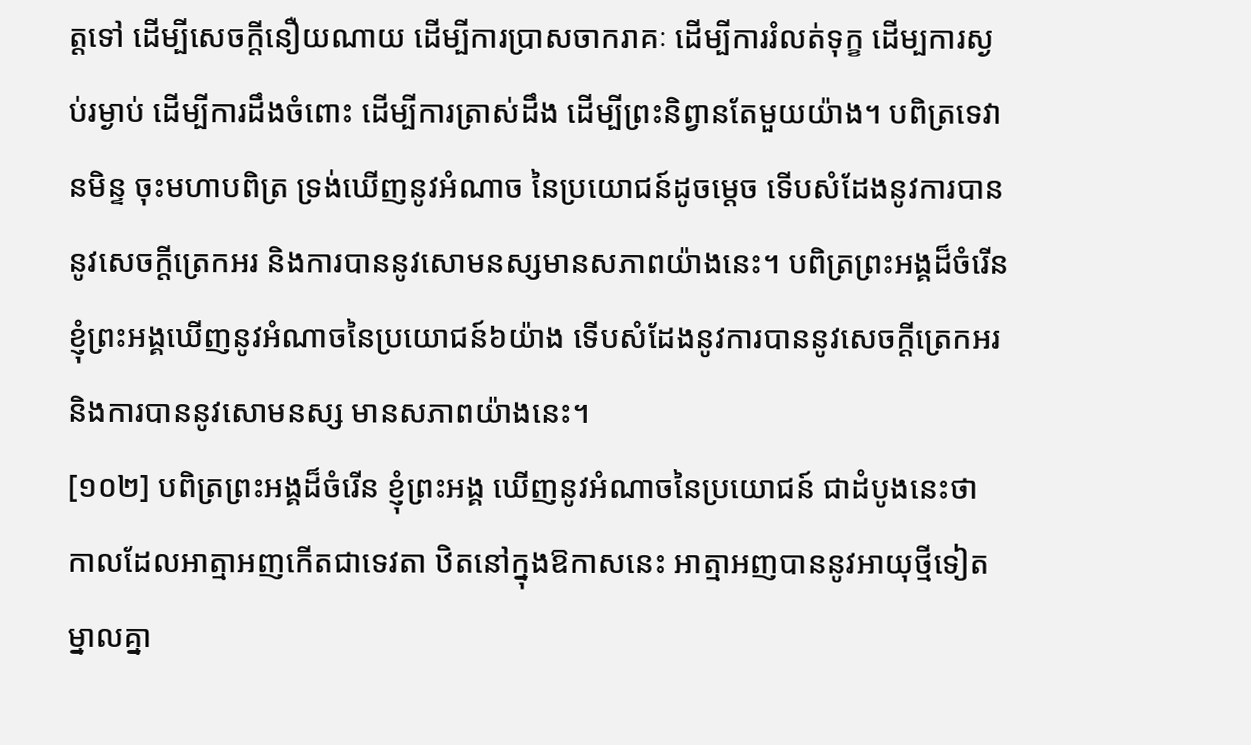ត្តទៅ ដើម្បីសេចក្តីនឿយណាយ ដើម្បីការប្រាសចាករាគៈ ដើម្បីការរំលត់ទុក្ខ ដើម្បការស្ងប់រម្ងាប់ ដើម្បីការដឹងចំពោះ ដើម្បីការត្រាស់ដឹង ដើម្បីព្រះនិព្វានតែមួយយ៉ាង។ បពិត្រទេវានមិន្ទ ចុះមហាបពិត្រ ទ្រង់ឃើញនូវអំណាច នៃប្រយោជន៍ដូចម្តេច ទើបសំដែងនូវការបាននូវសេចក្តីត្រេកអរ និងការបាននូវសោមនស្សមានសភាពយ៉ាងនេះ។ បពិត្រព្រះអង្គដ៏ចំរើន ខ្ញុំព្រះអង្គឃើញនូវអំណាចនៃប្រយោជន៍៦យ៉ាង ទើបសំដែងនូវការបាននូវសេចក្តីត្រេកអរ និងការបាននូវសោមនស្ស មានសភាពយ៉ាងនេះ។
[១០២] បពិត្រព្រះអង្គដ៏ចំរើន ខ្ញុំព្រះអង្គ ឃើញនូវអំណាចនៃប្រយោជន៍ ជាដំបូងនេះថា កាលដែលអាត្មាអញកើតជាទេវតា ឋិតនៅក្នុងឱកាសនេះ អាត្មាអញបាននូវអាយុថ្មីទៀត ម្នាលគ្នា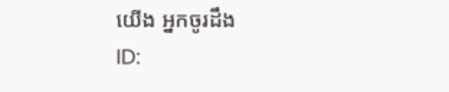យើង អ្នកចូរដឹង
ID: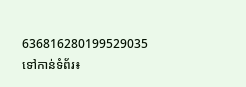636816280199529035
ទៅកាន់ទំព័រ៖